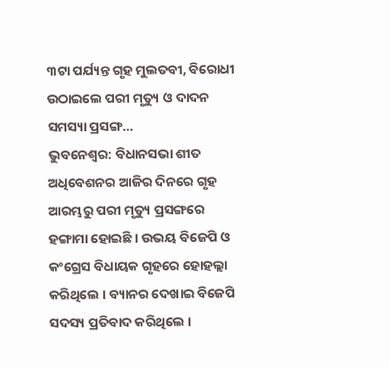୩ଟା ପର୍ଯ୍ୟନ୍ତ ଗୃହ ମୁଲତବୀ, ବିରୋଧୀ ଉଠାଇଲେ ପରୀ ମୃତ୍ୟୁ ଓ ଦାଦନ ସମସ୍ୟା ପ୍ରସଙ୍ଗ…
ଭୁବନେଶ୍ୱର: ବିଧାନସଭା ଶୀତ ଅଧିବେଶନର ଆଜିର ଦିନରେ ଗୃହ ଆରମ୍ଭରୁ ପରୀ ମୃତ୍ୟୁ ପ୍ରସଙ୍ଗରେ ହଙ୍ଗାମା ହୋଇଛି । ଉଭୟ ବିଜେପି ଓ କଂଗ୍ରେସ ବିଧାୟକ ଗୃହରେ ହୋହଲ୍ଲା କରିଥିଲେ । ବ୍ୟାନର ଦେଖାଇ ବିଜେପି ସଦସ୍ୟ ପ୍ରତିବାଦ କରିଥିଲେ ।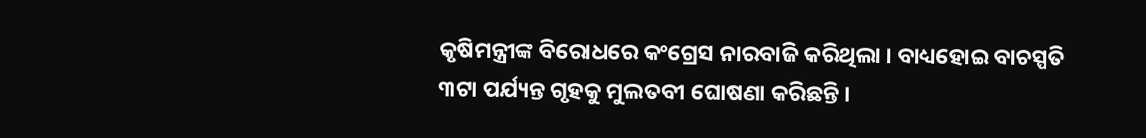କୃଷିମନ୍ତ୍ରୀଙ୍କ ବିରୋଧରେ କଂଗ୍ରେସ ନାରବାଜି କରିଥିଲା । ବାଧ୍ୟହୋଇ ବାଚସ୍ପତି ୩ଟା ପର୍ଯ୍ୟନ୍ତ ଗୃହକୁ ମୁଲତବୀ ଘୋଷଣା କରିଛନ୍ତି ।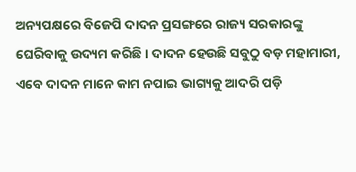ଅନ୍ୟପକ୍ଷରେ ବିଜେପି ଦାଦନ ପ୍ରସଙ୍ଗରେ ରାଜ୍ୟ ସରକାରଙ୍କୁ ଘେରିବାକୁ ଉଦ୍ୟମ କରିଛି । ଦାଦନ ହେଉଛି ସବୁଠୁ ବଡ଼ ମହାମାରୀ, ଏବେ ଦାଦନ ମାନେ କାମ ନପାଇ ଭାଗ୍ୟକୁ ଆଦରି ପଡ଼ି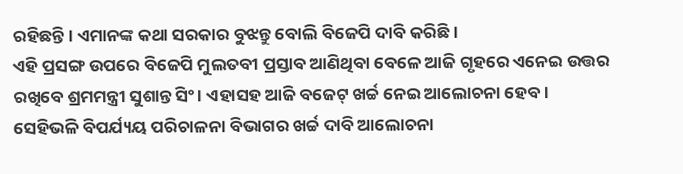ରହିଛନ୍ତି । ଏମାନଙ୍କ କଥା ସରକାର ବୁଝନ୍ତୁ ବୋଲି ବିଜେପି ଦାବି କରିଛି ।
ଏହି ପ୍ରସଙ୍ଗ ଉପରେ ବିଜେପି ମୁଲତବୀ ପ୍ରସ୍ତାବ ଆଣିଥିବା ବେଳେ ଆଜି ଗୃହରେ ଏନେଇ ଉତ୍ତର ରଖିବେ ଶ୍ରମମନ୍ତ୍ରୀ ସୁଶାନ୍ତ ସିଂ । ଏହାସହ ଆଜି ବଜେଟ୍ ଖର୍ଚ୍ଚ ନେଇ ଆଲୋଚନା ହେବ । ସେହିଭଳି ବିପର୍ଯ୍ୟୟ ପରିଚାଳନା ବିଭାଗର ଖର୍ଚ୍ଚ ଦାବି ଆଲୋଚନା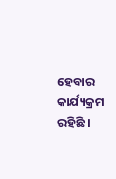ହେବାର କାର୍ଯ୍ୟକ୍ରମ ରହିଛି ।